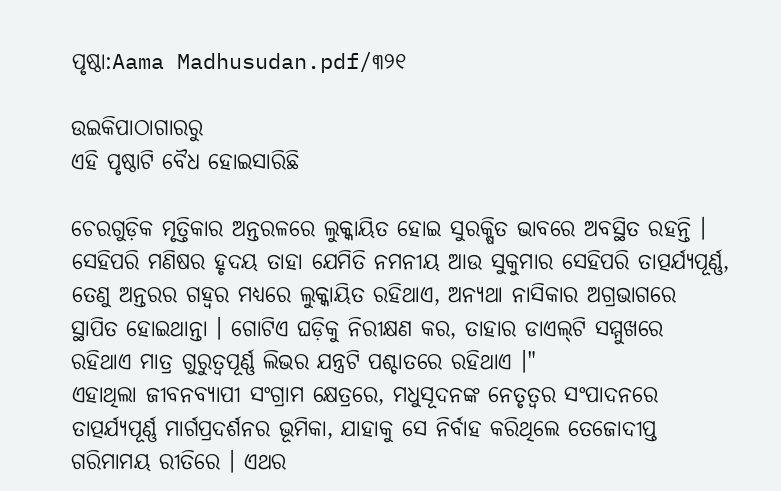ପୃଷ୍ଠା:Aama Madhusudan.pdf/୩୨୧

ଉଇକିପାଠାଗାର‌ରୁ
ଏହି ପୃଷ୍ଠାଟି ବୈଧ ହୋଇସାରିଛି

ଚେରଗୁଡ଼ିକ ମୃତ୍ତିକାର ଅନ୍ତରଳରେ ଲୁକ୍କାୟିତ ହୋଇ ସୁରକ୍ଷିତ ଭାବରେ ଅବସ୍ଥିତ ରହନ୍ତି । ସେହିପରି ମଣିଷର ହୃଦୟ ତାହା ଯେମିତି ନମନୀୟ ଆଉ ସୁକୁମାର ସେହିପରି ତାତ୍ପର୍ଯ୍ୟପୂର୍ଣ୍ଣ, ତେଣୁ ଅନ୍ତରର ଗହ୍ୱର ମଧ୍ୟରେ ଲୁକ୍କାୟିତ ରହିଥାଏ, ଅନ୍ୟଥା ନାସିକାର ଅଗ୍ରଭାଗରେ ସ୍ଥାପିତ ହୋଇଥାନ୍ତା । ଗୋଟିଏ ଘଡ଼ିକୁ ନିରୀକ୍ଷଣ କର, ତାହାର ଡାଏଲ୍‍ଟି ସମ୍ମୁଖରେ ରହିଥାଏ ମାତ୍ର ଗୁରୁତ୍ୱପୂର୍ଣ୍ଣ ଲିଭର ଯନ୍ତ୍ରଟି ପଶ୍ଚାତରେ ରହିଥାଏ ।"
ଏହାଥିଲା ଜୀବନବ୍ୟାପୀ ସଂଗ୍ରାମ କ୍ଷେତ୍ରରେ, ମଧୁସୂଦନଙ୍କ ନେତୃତ୍ୱର ସଂପାଦନରେ ତାତ୍ପର୍ଯ୍ୟପୂର୍ଣ୍ଣ ମାର୍ଗପ୍ରଦର୍ଶନର ଭୂମିକା, ଯାହାକୁ ସେ ନିର୍ବାହ କରିଥିଲେ ତେଜୋଦୀପ୍ତ ଗରିମାମୟ ରୀତିରେ । ଏଥର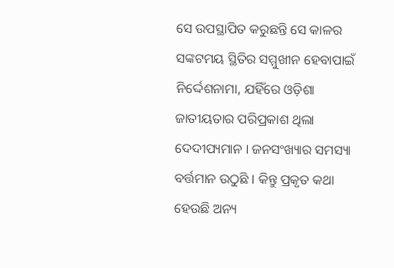ସେ ଉପସ୍ଥାପିତ କରୁଛନ୍ତି ସେ କାଳର ସଙ୍କଟମୟ ସ୍ଥିତିର ସମ୍ମୁଖୀନ ହେବାପାଇଁ ନିର୍ଦ୍ଦେଶନାମା, ଯହିଁରେ ଓଡ଼ିଶା ଜାତୀୟତାର ପରିପ୍ରକାଶ ଥିଲା ଦେଦୀପ୍ୟମାନ । ଜନସଂଖ୍ୟାର ସମସ୍ୟା ବର୍ତ୍ତମାନ ଉଠୁଛି । କିନ୍ତୁ ପ୍ରକୃତ କଥା ହେଉଛି ଅନ୍ୟ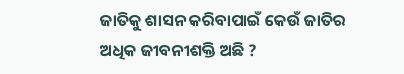ଜାତିକୁ ଶାସନ କରିବାପାଇଁ କେଉଁ ଜାତିର ଅଧିକ ଜୀବନୀଶକ୍ତି ଅଛି ?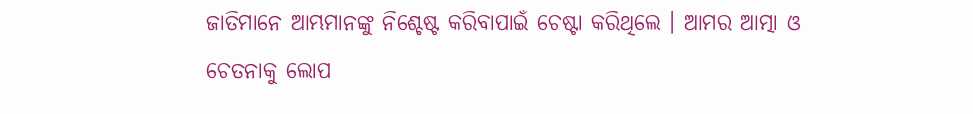ଜାତିମାନେ ଆମ୍ଭମାନଙ୍କୁ ନିଶ୍ଚେଷ୍ଟ କରିବାପାଇଁ ଚେଷ୍ଟା କରିଥିଲେ । ଆମର ଆତ୍ମା ଓ ଚେତନାକୁ ଲୋପ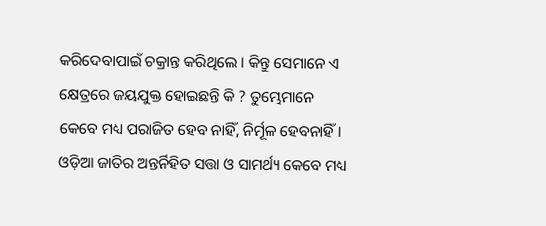କରିଦେବାପାଇଁ ଚକ୍ରାନ୍ତ କରିଥିଲେ । କିନ୍ତୁ ସେମାନେ ଏ କ୍ଷେତ୍ରରେ ଜୟଯୁକ୍ତ ହୋଇଛନ୍ତି କି ? ତୁମ୍ଭେମାନେ କେବେ ମଧ୍ୟ ପରାଜିତ ହେବ ନାହିଁ, ନିର୍ମୂଳ ହେବନାହିଁ । ଓଡ଼ିଆ ଜାତିର ଅନ୍ତର୍ନିହିତ ସତ୍ତା ଓ ସାମର୍ଥ୍ୟ କେବେ ମଧ୍ୟ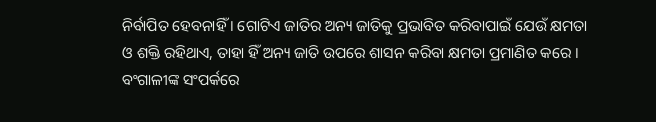ନିର୍ବାପିତ ହେବନାହିଁ । ଗୋଟିଏ ଜାତିର ଅନ୍ୟ ଜାତିକୁ ପ୍ରଭାବିତ କରିବାପାଇଁ ଯେଉଁ କ୍ଷମତା ଓ ଶକ୍ତି ରହିଥାଏ, ତାହା ହିଁ ଅନ୍ୟ ଜାତି ଉପରେ ଶାସନ କରିବା କ୍ଷମତା ପ୍ରମାଣିତ କରେ । ବଂଗାଳୀଙ୍କ ସଂପର୍କରେ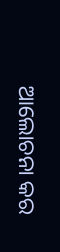ଆଲୋଚନା କର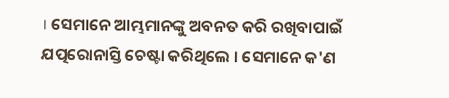। ସେମାନେ ଆମ୍ଭମାନଙ୍କୁ ଅବନତ କରି ରଖିବାପାଇଁ ଯତ୍ପରୋନାସ୍ତି ଚେଷ୍ଟା କରିଥିଲେ । ସେମାନେ କ'ଣ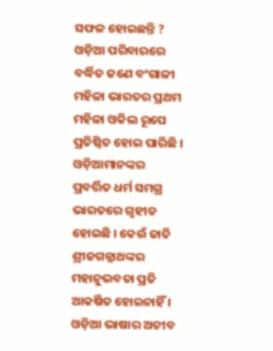ସଫଳ ହୋଇଛନ୍ତି ? ଓଡ଼ିଆ ପରିବାରରେ ବର୍ଦ୍ଧିତ ଜଣେ ବଂଗାଳୀ ମହିଳା ଭାରତର ପ୍ରଥମ ମହିଳା ଓକିଲ ରୂପେ ପ୍ରତିଷ୍ଠିତ ହୋଇ ପାରିଛି । ଓଡ଼ିଆମାନଙ୍କର ପ୍ରବର୍ତ୍ତିତ ଧର୍ମ ସମଗ୍ର ଭାରତରେ ଗୃହୀତ ହୋଇଛି । କେଉଁ ଜାତି ଶ୍ରୀଜଗନ୍ନାଥଙ୍କର ମହାନୁଭବତା ପ୍ରତି ଆକର୍ଷିତ ହୋଇନାହିଁ । ଓଡ଼ିଆ ଭାଷାର ଅତୀବ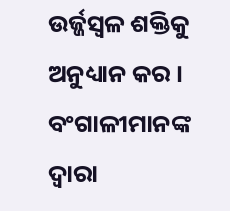ଉର୍ଜ୍ଜସ୍ୱଳ ଶକ୍ତିକୁ ଅନୁଧ୍ୟାନ କର । ବଂଗାଳୀମାନଙ୍କ ଦ୍ୱାରା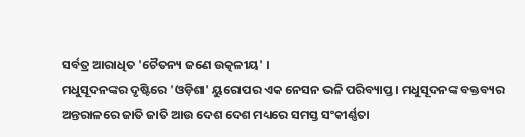ସର୍ବତ୍ର ଆରାଧିତ 'ଚୈତନ୍ୟ ଜଣେ ଉତ୍କଳୀୟ' ।
ମଧୁସୂଦନଙ୍କର ଦୃଷ୍ଟିରେ 'ଓଡ଼ିଶା' ୟୁରୋପର ଏକ ନେସନ ଭଳି ପରିବ୍ୟାପ୍ତ । ମଧୁସୂଦନଙ୍କ ବକ୍ତବ୍ୟର ଅନ୍ତରାଳରେ ଜାତି ଜାତି ଆଉ ଦେଶ ଦେଶ ମଧ୍ୟରେ ସମସ୍ତ ସଂକୀର୍ଣ୍ଣତା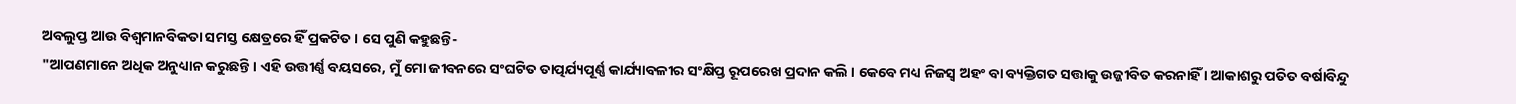ଅବଲୁପ୍ତ ଆଉ ବିଶ୍ୱମାନବିକତା ସମସ୍ତ କ୍ଷେତ୍ରରେ ହିଁ ପ୍ରକଟିତ । ସେ ପୁଣି କହୁଛନ୍ତି-
"ଆପଣମାନେ ଅଧିକ ଅନୁଧ୍ୟାନ କରୁଛନ୍ତି । ଏହି ଉତ୍ତୀର୍ଣ୍ଣ ବୟସରେ, ମୁଁ ମୋ ଜୀବନରେ ସଂଘଟିତ ତାତ୍ପର୍ଯ୍ୟପୂର୍ଣ୍ଣ କାର୍ଯ୍ୟାବଳୀର ସଂକ୍ଷିପ୍ତ ରୂପରେଖ ପ୍ରଦାନ କଲି । କେବେ ମଧ୍ୟ ନିଜସ୍ୱ ଅହଂ ବା ବ୍ୟକ୍ତିଗତ ସତ୍ତାକୁ ଉଜ୍ଜୀବିତ କରନାହିଁ । ଆକାଶରୁ ପତିତ ବର୍ଷାବିନ୍ଦୁ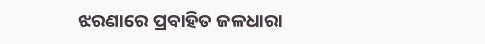ଝରଣାରେ ପ୍ରବାହିତ ଜଳଧାରା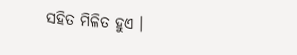ସହିତ ମିଳିତ ହୁଏ ।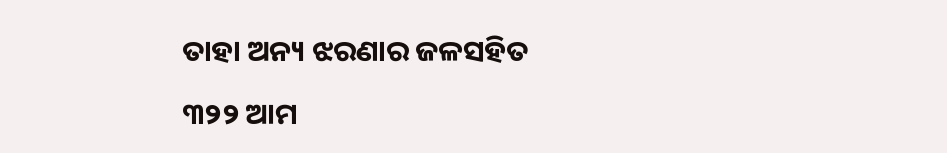ତାହା ଅନ୍ୟ ଝରଣାର ଜଳସହିତ

୩୨୨ ଆମ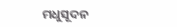ମଧୁସୂଦନ